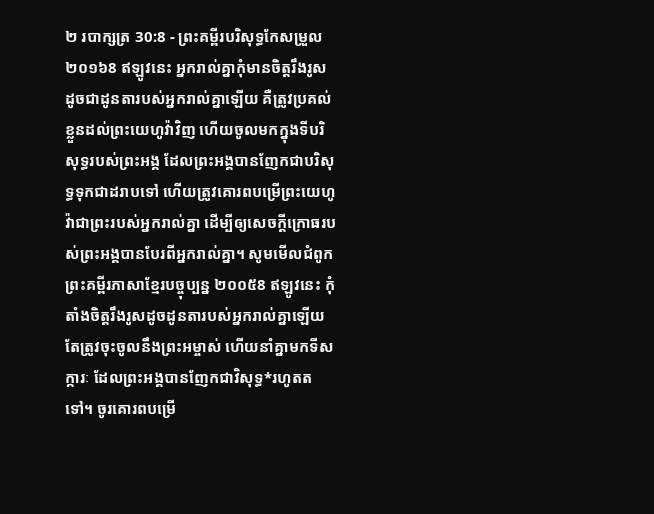២ របាក្សត្រ 30:8 - ព្រះគម្ពីរបរិសុទ្ធកែសម្រួល ២០១៦8 ឥឡូវនេះ អ្នករាល់គ្នាកុំមានចិត្តរឹងរូស ដូចជាដូនតារបស់អ្នករាល់គ្នាឡើយ គឺត្រូវប្រគល់ខ្លួនដល់ព្រះយេហូវ៉ាវិញ ហើយចូលមកក្នុងទីបរិសុទ្ធរបស់ព្រះអង្គ ដែលព្រះអង្គបានញែកជាបរិសុទ្ធទុកជាដរាបទៅ ហើយត្រូវគោរពបម្រើព្រះយេហូវ៉ាជាព្រះរបស់អ្នករាល់គ្នា ដើម្បីឲ្យសេចក្ដីក្រោធរបស់ព្រះអង្គបានបែរពីអ្នករាល់គ្នា។ សូមមើលជំពូកព្រះគម្ពីរភាសាខ្មែរបច្ចុប្បន្ន ២០០៥8 ឥឡូវនេះ កុំតាំងចិត្តរឹងរូសដូចដូនតារបស់អ្នករាល់គ្នាឡើយ តែត្រូវចុះចូលនឹងព្រះអម្ចាស់ ហើយនាំគ្នាមកទីសក្ការៈ ដែលព្រះអង្គបានញែកជាវិសុទ្ធ*រហូតតទៅ។ ចូរគោរពបម្រើ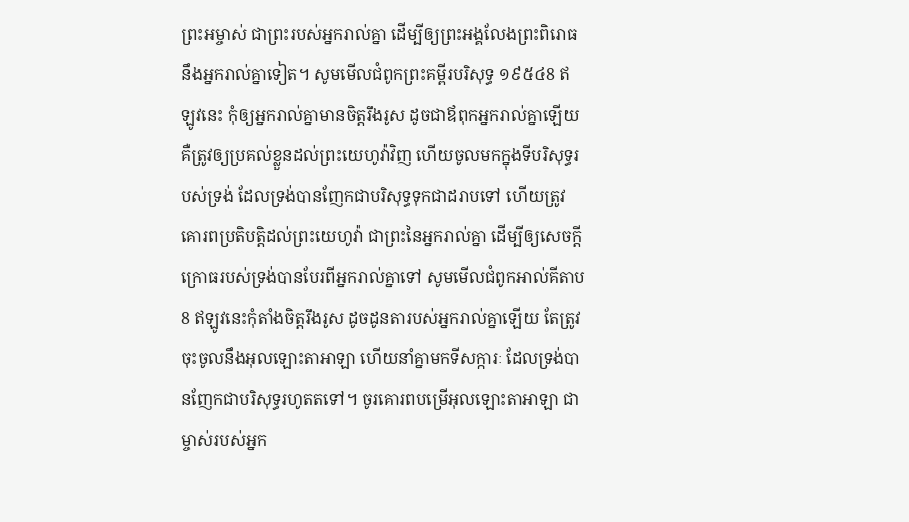ព្រះអម្ចាស់ ជាព្រះរបស់អ្នករាល់គ្នា ដើម្បីឲ្យព្រះអង្គលែងព្រះពិរោធនឹងអ្នករាល់គ្នាទៀត។ សូមមើលជំពូកព្រះគម្ពីរបរិសុទ្ធ ១៩៥៤8 ឥឡូវនេះ កុំឲ្យអ្នករាល់គ្នាមានចិត្តរឹងរូស ដូចជាឪពុកអ្នករាល់គ្នាឡើយ គឺត្រូវឲ្យប្រគល់ខ្លួនដល់ព្រះយេហូវ៉ាវិញ ហើយចូលមកក្នុងទីបរិសុទ្ធរបស់ទ្រង់ ដែលទ្រង់បានញែកជាបរិសុទ្ធទុកជាដរាបទៅ ហើយត្រូវគោរពប្រតិបត្តិដល់ព្រះយេហូវ៉ា ជាព្រះនៃអ្នករាល់គ្នា ដើម្បីឲ្យសេចក្ដីក្រោធរបស់ទ្រង់បានបែរពីអ្នករាល់គ្នាទៅ សូមមើលជំពូកអាល់គីតាប8 ឥឡូវនេះកុំតាំងចិត្តរឹងរូស ដូចដូនតារបស់អ្នករាល់គ្នាឡើយ តែត្រូវចុះចូលនឹងអុលឡោះតាអាឡា ហើយនាំគ្នាមកទីសក្ការៈ ដែលទ្រង់បានញែកជាបរិសុទ្ធរហូតតទៅ។ ចូរគោរពបម្រើអុលឡោះតាអាឡា ជាម្ចាស់របស់អ្នក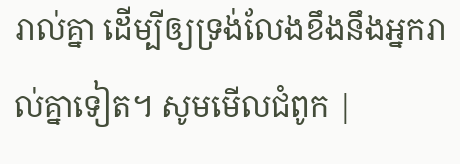រាល់គ្នា ដើម្បីឲ្យទ្រង់លែងខឹងនឹងអ្នករាល់គ្នាទៀត។ សូមមើលជំពូក |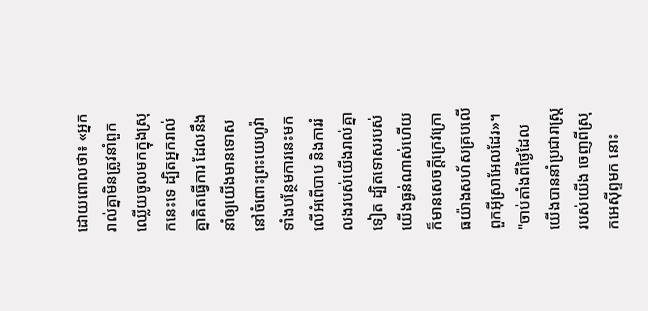ដោយពោលថា៖ «អ្នករាល់គ្នាមិនត្រូវនាំពួកឈ្លើយចូលមកក្នុងស្រុកនេះទេ ដ្បិតអ្នករាល់គ្នាគិតធ្វើការ ដែលនឹងនាំឲ្យយើងមានទោសនៅចំពោះព្រះយេហូវ៉ា ទាំងបន្ថែមការនេះមកលើអំពើបាប និងការរំលងរបស់យើងរាល់គ្នាទៀត ដ្បិតទោសរបស់យើងធ្ងន់ណាស់ហើយ ក៏មានសេចក្ដីក្រេវក្រោធយ៉ាងសហ័សគ្របលើពួកអ៊ីស្រាអែលដែរ»។
"ចាប់តាំងពីថ្ងៃដែលយើងបាននាំប្រជារាស្ត្ររបស់យើង ចេញពីស្រុកអេស៊ីព្ទមក នោះ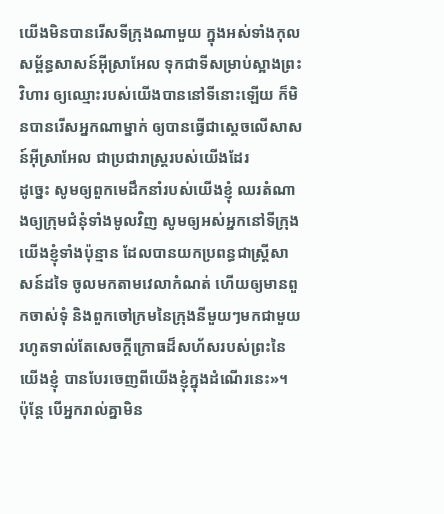យើងមិនបានរើសទីក្រុងណាមួយ ក្នុងអស់ទាំងកុលសម្ព័ន្ធសាសន៍អ៊ីស្រាអែល ទុកជាទីសម្រាប់ស្អាងព្រះវិហារ ឲ្យឈ្មោះរបស់យើងបាននៅទីនោះឡើយ ក៏មិនបានរើសអ្នកណាម្នាក់ ឲ្យបានធ្វើជាស្តេចលើសាសន៍អ៊ីស្រាអែល ជាប្រជារាស្ត្ររបស់យើងដែរ
ដូច្នេះ សូមឲ្យពួកមេដឹកនាំរបស់យើងខ្ញុំ ឈរតំណាងឲ្យក្រុមជំនុំទាំងមូលវិញ សូមឲ្យអស់អ្នកនៅទីក្រុងយើងខ្ញុំទាំងប៉ុន្មាន ដែលបានយកប្រពន្ធជាស្ត្រីសាសន៍ដទៃ ចូលមកតាមវេលាកំណត់ ហើយឲ្យមានពួកចាស់ទុំ និងពួកចៅក្រមនៃក្រុងនីមួយៗមកជាមួយ រហូតទាល់តែសេចក្ដីក្រោធដ៏សហ័សរបស់ព្រះនៃយើងខ្ញុំ បានបែរចេញពីយើងខ្ញុំក្នុងដំណើរនេះ»។
ប៉ុន្ដែ បើអ្នករាល់គ្នាមិន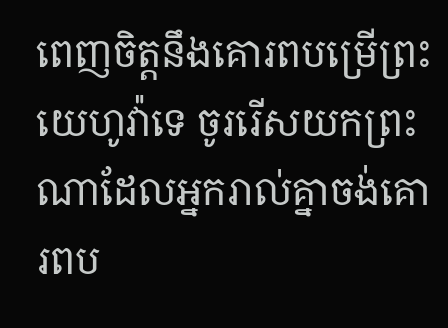ពេញចិត្តនឹងគោរពបម្រើព្រះយេហូវ៉ាទេ ចូររើសយកព្រះណាដែលអ្នករាល់គ្នាចង់គោរពប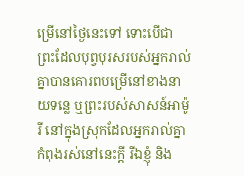ម្រើនៅថ្ងៃនេះទៅ ទោះបើជាព្រះដែលបុព្វបុរសរបស់អ្នករាល់គ្នាបានគោរពបម្រើនៅខាងនាយទន្លេ ឬព្រះរបស់សាសន៍អាម៉ូរី នៅក្នុងស្រុកដែលអ្នករាល់គ្នាកំពុងរស់នៅនេះក្តី រីឯខ្ញុំ និង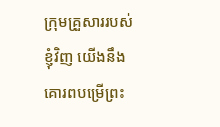ក្រុមគ្រួសាររបស់ខ្ញុំវិញ យើងនឹងគោរពបម្រើព្រះ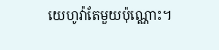យេហូវ៉ាតែមួយប៉ុណ្ណោះ។